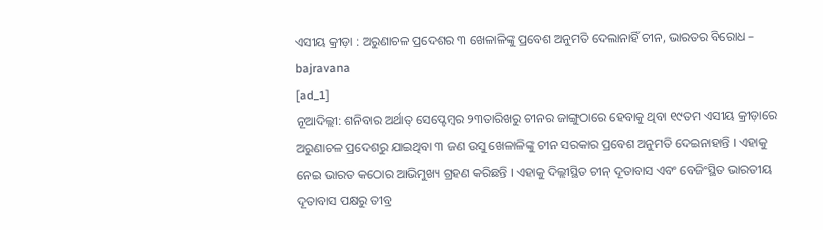ଏସୀୟ କ୍ରୀଡ଼ା : ଅରୁଣାଚଳ ପ୍ରଦେଶର ୩ ଖେଳାଳିଙ୍କୁ ପ୍ରବେଶ ଅନୁମତି ଦେଲାନାହିଁ ଚୀନ, ଭାରତର ବିରୋଧ – bajravana
[ad_1]
ନୂଆଦିଲ୍ଲୀ: ଶନିବାର ଅର୍ଥାତ୍ ସେପ୍ଟେମ୍ବର ୨୩ତାରିଖରୁ ଚୀନର ଜାଙ୍ଗୁଠାରେ ହେବାକୁ ଥିବା ୧୯ତମ ଏସୀୟ କ୍ରୀଡ଼ାରେ ଅରୁଣାଚଳ ପ୍ରଦେଶରୁ ଯାଇଥିବା ୩ ଜଣ ଉସୁ ଖେଳାଳିଙ୍କୁ ଚୀନ ସରକାର ପ୍ରବେଶ ଅନୁମତି ଦେଇନାହାନ୍ତି । ଏହାକୁ ନେଇ ଭାରତ କଠୋର ଆଭିମୁଖ୍ୟ ଗ୍ରହଣ କରିଛନ୍ତି । ଏହାକୁ ଦିଲ୍ଲୀସ୍ଥିତ ଚୀନ୍ ଦୂତାବାସ ଏବଂ ବେଜିଂସ୍ଥିତ ଭାରତୀୟ ଦୂତାବାସ ପକ୍ଷରୁ ତୀବ୍ର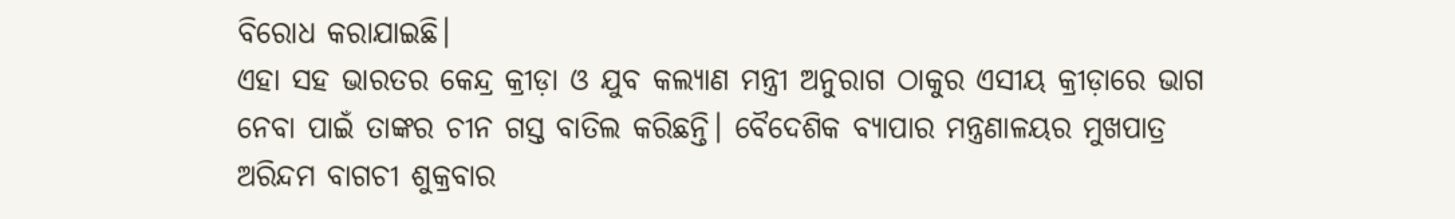ବିରୋଧ କରାଯାଇଛି।
ଏହା ସହ ଭାରତର କେନ୍ଦ୍ର କ୍ରୀଡ଼ା ଓ ଯୁବ କଲ୍ୟାଣ ମନ୍ତ୍ରୀ ଅନୁରାଗ ଠାକୁର ଏସୀୟ କ୍ରୀଡ଼ାରେ ଭାଗ ନେବା ପାଇଁ ତାଙ୍କର ଚୀନ ଗସ୍ତ ବାତିଲ କରିଛନ୍ତି। ବୈଦେଶିକ ବ୍ୟାପାର ମନ୍ତ୍ରଣାଳୟର ମୁଖପାତ୍ର ଅରିନ୍ଦମ ବାଗଚୀ ଶୁକ୍ରବାର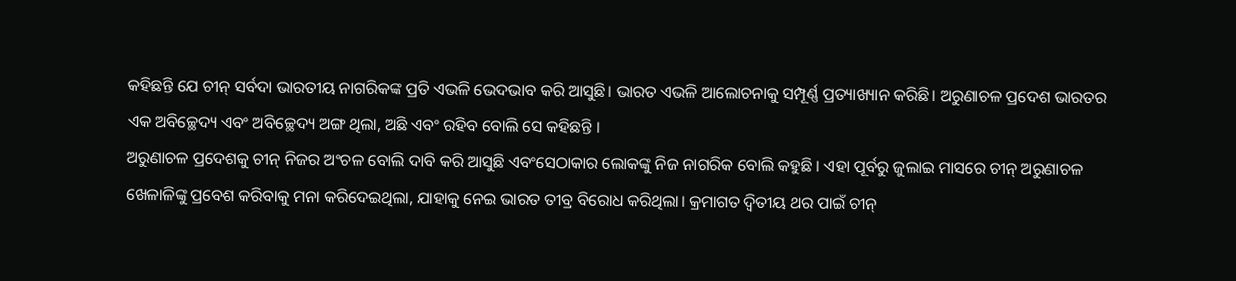କହିଛନ୍ତି ଯେ ଚୀନ୍ ସର୍ବଦା ଭାରତୀୟ ନାଗରିକଙ୍କ ପ୍ରତି ଏଭଳି ଭେଦଭାବ କରି ଆସୁଛି। ଭାରତ ଏଭଳି ଆଲୋଚନାକୁ ସମ୍ପୂର୍ଣ୍ଣ ପ୍ରତ୍ୟାଖ୍ୟାନ କରିଛି। ଅରୁଣାଚଳ ପ୍ରଦେଶ ଭାରତର ଏକ ଅବିଚ୍ଛେଦ୍ୟ ଏବଂ ଅବିଚ୍ଛେଦ୍ୟ ଅଙ୍ଗ ଥିଲା, ଅଛି ଏବଂ ରହିବ ବୋଲି ସେ କହିଛନ୍ତି ।
ଅରୁଣାଚଳ ପ୍ରଦେଶକୁ ଚୀନ୍ ନିଜର ଅଂଚଳ ବୋଲି ଦାବି କରି ଆସୁଛି ଏବଂସେଠାକାର ଲୋକଙ୍କୁ ନିଜ ନାଗରିକ ବୋଲି କହୁଛି । ଏହା ପୂର୍ବରୁ ଜୁଲାଇ ମାସରେ ଚୀନ୍ ଅରୁଣାଚଳ ଖେଳାଳିଙ୍କୁ ପ୍ରବେଶ କରିବାକୁ ମନା କରିଦେଇଥିଲା, ଯାହାକୁ ନେଇ ଭାରତ ତୀବ୍ର ବିରୋଧ କରିଥିଲା। କ୍ରମାଗତ ଦ୍ବିତୀୟ ଥର ପାଇଁ ଚୀନ୍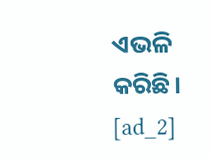ଏଭଳି କରିଛି।
[ad_2]